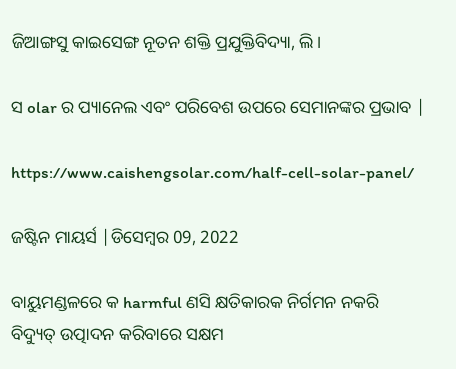ଜିଆଙ୍ଗସୁ କାଇସେଙ୍ଗ ନୂତନ ଶକ୍ତି ପ୍ରଯୁକ୍ତିବିଦ୍ୟା, ଲି।

ସ olar ର ପ୍ୟାନେଲ ଏବଂ ପରିବେଶ ଉପରେ ସେମାନଙ୍କର ପ୍ରଭାବ |

https://www.caishengsolar.com/half-cell-solar-panel/

ଜଷ୍ଟିନ ମାୟର୍ସ |ଡିସେମ୍ବର 09, 2022

ବାୟୁମଣ୍ଡଳରେ କ harmful ଣସି କ୍ଷତିକାରକ ନିର୍ଗମନ ନକରି ବିଦ୍ୟୁତ୍ ଉତ୍ପାଦନ କରିବାରେ ସକ୍ଷମ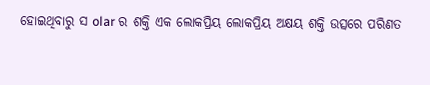ହୋଇଥିବାରୁ ସ olar ର ଶକ୍ତି ଏକ ଲୋକପ୍ରିୟ ଲୋକପ୍ରିୟ ଅକ୍ଷୟ ଶକ୍ତି ଉତ୍ସରେ ପରିଣତ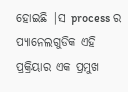ହୋଇଛି |ସ process ର ପ୍ୟାନେଲଗୁଡିକ ଏହି ପ୍ରକ୍ରିୟାର ଏକ ପ୍ରମୁଖ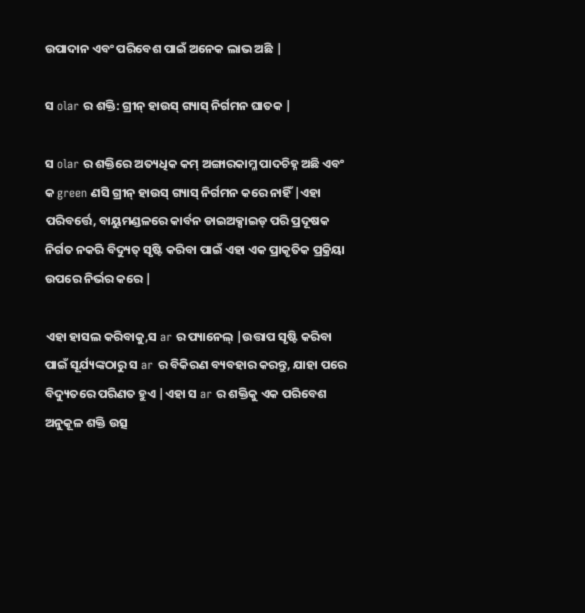ଉପାଦାନ ଏବଂ ପରିବେଶ ପାଇଁ ଅନେକ ଲାଭ ଅଛି |

ସ olar ର ଶକ୍ତି: ଗ୍ରୀନ୍ ହାଉସ୍ ଗ୍ୟାସ୍ ନିର୍ଗମନ ଘାତକ |

ସ olar ର ଶକ୍ତିରେ ଅତ୍ୟଧିକ କମ୍ ଅଙ୍ଗାରକାମ୍ଳ ପାଦଚିହ୍ନ ଅଛି ଏବଂ କ green ଣସି ଗ୍ରୀନ୍ ହାଉସ୍ ଗ୍ୟାସ୍ ନିର୍ଗମନ କରେ ନାହିଁ |ଏହା ପରିବର୍ତ୍ତେ, ବାୟୁମଣ୍ଡଳରେ କାର୍ବନ ଡାଇଅକ୍ସାଇଡ୍ ପରି ପ୍ରଦୂଷକ ନିର୍ଗତ ନକରି ବିଦ୍ୟୁତ୍ ସୃଷ୍ଟି କରିବା ପାଇଁ ଏହା ଏକ ପ୍ରାକୃତିକ ପ୍ରକ୍ରିୟା ଉପରେ ନିର୍ଭର କରେ |

ଏହା ହାସଲ କରିବାକୁ,ସ ar ର ପ୍ୟାନେଲ୍ |ଉତ୍ତାପ ସୃଷ୍ଟି କରିବା ପାଇଁ ସୂର୍ଯ୍ୟଙ୍କଠାରୁ ସ ar ର ବିକିରଣ ବ୍ୟବହାର କରନ୍ତୁ, ଯାହା ପରେ ବିଦ୍ୟୁତରେ ପରିଣତ ହୁଏ |ଏହା ସ ar ର ଶକ୍ତିକୁ ଏକ ପରିବେଶ ଅନୁକୂଳ ଶକ୍ତି ଉତ୍ସ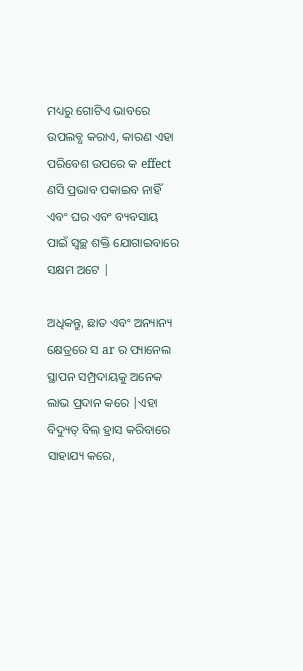ମଧ୍ୟରୁ ଗୋଟିଏ ଭାବରେ ଉପଲବ୍ଧ କରାଏ, କାରଣ ଏହା ପରିବେଶ ଉପରେ କ effect ଣସି ପ୍ରଭାବ ପକାଇବ ନାହିଁ ଏବଂ ଘର ଏବଂ ବ୍ୟବସାୟ ପାଇଁ ସ୍ୱଚ୍ଛ ଶକ୍ତି ଯୋଗାଇବାରେ ସକ୍ଷମ ଅଟେ |

ଅଧିକନ୍ତୁ, ଛାତ ଏବଂ ଅନ୍ୟାନ୍ୟ କ୍ଷେତ୍ରରେ ସ ar ର ପ୍ୟାନେଲ ସ୍ଥାପନ ସମ୍ପ୍ରଦାୟକୁ ଅନେକ ଲାଭ ପ୍ରଦାନ କରେ |ଏହା ବିଦ୍ୟୁତ୍ ବିଲ୍ ହ୍ରାସ କରିବାରେ ସାହାଯ୍ୟ କରେ,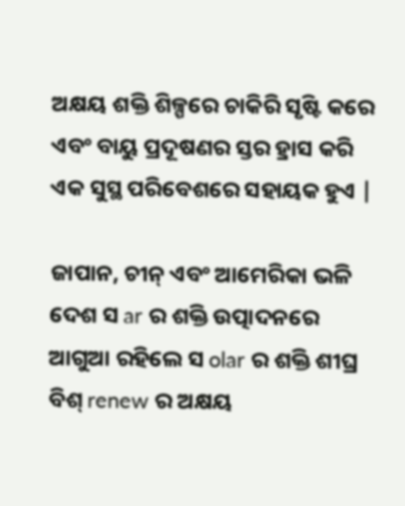ଅକ୍ଷୟ ଶକ୍ତି ଶିଳ୍ପରେ ଚାକିରି ସୃଷ୍ଟି କରେ ଏବଂ ବାୟୁ ପ୍ରଦୂଷଣର ସ୍ତର ହ୍ରାସ କରି ଏକ ସୁସ୍ଥ ପରିବେଶରେ ସହାୟକ ହୁଏ |

ଜାପାନ, ଚୀନ୍ ଏବଂ ଆମେରିକା ଭଳି ଦେଶ ସ ar ର ଶକ୍ତି ଉତ୍ପାଦନରେ ଆଗୁଆ ରହିଲେ ସ olar ର ଶକ୍ତି ଶୀଘ୍ର ବିଶ୍ renew ର ଅକ୍ଷୟ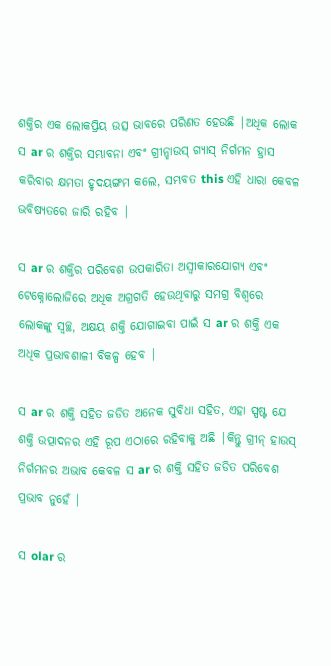ଶକ୍ତିର ଏକ ଲୋକପ୍ରିୟ ଉତ୍ସ ଭାବରେ ପରିଣତ ହେଉଛି |ଅଧିକ ଲୋକ ସ ar ର ଶକ୍ତିର ସମ୍ଭାବନା ଏବଂ ଗ୍ରୀନ୍ହାଉସ୍ ଗ୍ୟାସ୍ ନିର୍ଗମନ ହ୍ରାସ କରିବାର କ୍ଷମତା ହୃଦୟଙ୍ଗମ କଲେ, ସମ୍ଭବତ this ଏହି ଧାରା କେବଳ ଭବିଷ୍ୟତରେ ଜାରି ରହିବ |

ସ ar ର ଶକ୍ତିର ପରିବେଶ ଉପକାରିତା ଅସ୍ୱୀକାରଯୋଗ୍ୟ ଏବଂ ଟେକ୍ନୋଲୋଜିରେ ଅଧିକ ଅଗ୍ରଗତି ହେଉଥିବାରୁ ସମଗ୍ର ବିଶ୍ୱରେ ଲୋକଙ୍କୁ ସ୍ୱଚ୍ଛ, ଅକ୍ଷୟ ଶକ୍ତି ଯୋଗାଇବା ପାଇଁ ସ ar ର ଶକ୍ତି ଏକ ଅଧିକ ପ୍ରଭାବଶାଳୀ ବିକଳ୍ପ ହେବ |

ସ ar ର ଶକ୍ତି ସହିତ ଜଡିତ ଅନେକ ସୁବିଧା ସହିତ, ଏହା ସ୍ପଷ୍ଟ ଯେ ଶକ୍ତି ଉତ୍ପାଦନର ଏହି ରୂପ ଏଠାରେ ରହିବାକୁ ଅଛି |କିନ୍ତୁ ଗ୍ରୀନ୍ ହାଉସ୍ ନିର୍ଗମନର ଅଭାବ କେବଳ ସ ar ର ଶକ୍ତି ସହିତ ଜଡିତ ପରିବେଶ ପ୍ରଭାବ ନୁହେଁ |

ସ olar ର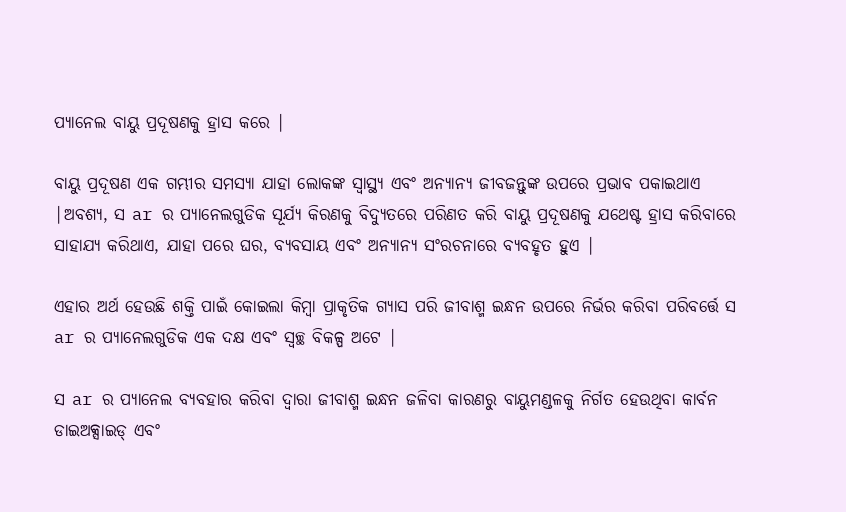ପ୍ୟାନେଲ ବାୟୁ ପ୍ରଦୂଷଣକୁ ହ୍ରାସ କରେ |

ବାୟୁ ପ୍ରଦୂଷଣ ଏକ ଗମ୍ଭୀର ସମସ୍ୟା ଯାହା ଲୋକଙ୍କ ସ୍ୱାସ୍ଥ୍ୟ ଏବଂ ଅନ୍ୟାନ୍ୟ ଜୀବଜନ୍ତୁଙ୍କ ଉପରେ ପ୍ରଭାବ ପକାଇଥାଏ |ଅବଶ୍ୟ, ସ ar ର ପ୍ୟାନେଲଗୁଡିକ ସୂର୍ଯ୍ୟ କିରଣକୁ ବିଦ୍ୟୁତରେ ପରିଣତ କରି ବାୟୁ ପ୍ରଦୂଷଣକୁ ଯଥେଷ୍ଟ ହ୍ରାସ କରିବାରେ ସାହାଯ୍ୟ କରିଥାଏ, ଯାହା ପରେ ଘର, ବ୍ୟବସାୟ ଏବଂ ଅନ୍ୟାନ୍ୟ ସଂରଚନାରେ ବ୍ୟବହୃତ ହୁଏ |

ଏହାର ଅର୍ଥ ହେଉଛି ଶକ୍ତି ପାଇଁ କୋଇଲା କିମ୍ବା ପ୍ରାକୃତିକ ଗ୍ୟାସ ପରି ଜୀବାଶ୍ମ ଇନ୍ଧନ ଉପରେ ନିର୍ଭର କରିବା ପରିବର୍ତ୍ତେ ସ ar ର ପ୍ୟାନେଲଗୁଡିକ ଏକ ଦକ୍ଷ ଏବଂ ସ୍ୱଚ୍ଛ ବିକଳ୍ପ ଅଟେ |

ସ ar ର ପ୍ୟାନେଲ ବ୍ୟବହାର କରିବା ଦ୍ୱାରା ଜୀବାଶ୍ମ ଇନ୍ଧନ ଜଳିବା କାରଣରୁ ବାୟୁମଣ୍ଡଳକୁ ନିର୍ଗତ ହେଉଥିବା କାର୍ବନ ଡାଇଅକ୍ସାଇଡ୍ ଏବଂ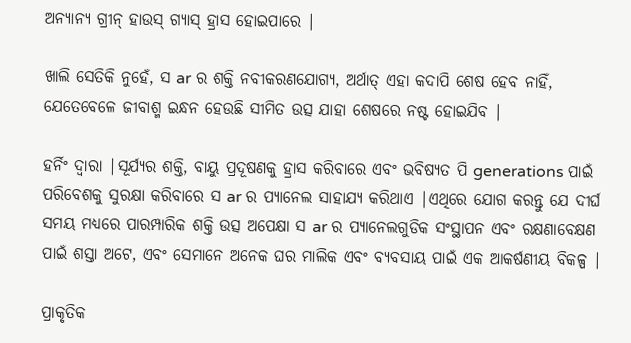ଅନ୍ୟାନ୍ୟ ଗ୍ରୀନ୍ ହାଉସ୍ ଗ୍ୟାସ୍ ହ୍ରାସ ହୋଇପାରେ |

ଖାଲି ସେତିକି ନୁହେଁ, ସ ar ର ଶକ୍ତି ନବୀକରଣଯୋଗ୍ୟ, ଅର୍ଥାତ୍ ଏହା କଦାପି ଶେଷ ହେବ ନାହିଁ, ଯେତେବେଳେ ଜୀବାଶ୍ମ ଇନ୍ଧନ ହେଉଛି ସୀମିତ ଉତ୍ସ ଯାହା ଶେଷରେ ନଷ୍ଟ ହୋଇଯିବ |

ହର୍ନିଂ ଦ୍ୱାରା |ସୂର୍ଯ୍ୟର ଶକ୍ତି, ବାୟୁ ପ୍ରଦୂଷଣକୁ ହ୍ରାସ କରିବାରେ ଏବଂ ଭବିଷ୍ୟତ ପି generations ପାଇଁ ପରିବେଶକୁ ସୁରକ୍ଷା କରିବାରେ ସ ar ର ପ୍ୟାନେଲ ସାହାଯ୍ୟ କରିଥାଏ |ଏଥିରେ ଯୋଗ କରନ୍ତୁ ଯେ ଦୀର୍ଘ ସମୟ ମଧ୍ୟରେ ପାରମ୍ପାରିକ ଶକ୍ତି ଉତ୍ସ ଅପେକ୍ଷା ସ ar ର ପ୍ୟାନେଲଗୁଡିକ ସଂସ୍ଥାପନ ଏବଂ ରକ୍ଷଣାବେକ୍ଷଣ ପାଇଁ ଶସ୍ତା ଅଟେ, ଏବଂ ସେମାନେ ଅନେକ ଘର ମାଲିକ ଏବଂ ବ୍ୟବସାୟ ପାଇଁ ଏକ ଆକର୍ଷଣୀୟ ବିକଳ୍ପ |

ପ୍ରାକୃତିକ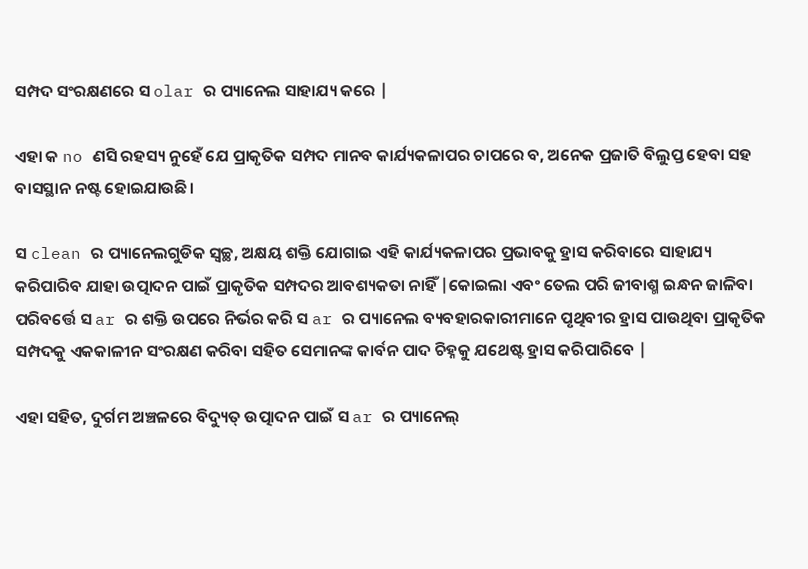ସମ୍ପଦ ସଂରକ୍ଷଣରେ ସ olar ର ପ୍ୟାନେଲ ସାହାଯ୍ୟ କରେ |

ଏହା କ no ଣସି ରହସ୍ୟ ନୁହେଁ ଯେ ପ୍ରାକୃତିକ ସମ୍ପଦ ମାନବ କାର୍ଯ୍ୟକଳାପର ଚାପରେ ବ, ଅନେକ ପ୍ରଜାତି ବିଲୁପ୍ତ ହେବା ସହ ବାସସ୍ଥାନ ନଷ୍ଟ ହୋଇଯାଉଛି।

ସ clean ର ପ୍ୟାନେଲଗୁଡିକ ସ୍ୱଚ୍ଛ, ଅକ୍ଷୟ ଶକ୍ତି ଯୋଗାଇ ଏହି କାର୍ଯ୍ୟକଳାପର ପ୍ରଭାବକୁ ହ୍ରାସ କରିବାରେ ସାହାଯ୍ୟ କରିପାରିବ ଯାହା ଉତ୍ପାଦନ ପାଇଁ ପ୍ରାକୃତିକ ସମ୍ପଦର ଆବଶ୍ୟକତା ନାହିଁ |କୋଇଲା ଏବଂ ତେଲ ପରି ଜୀବାଶ୍ମ ଇନ୍ଧନ ଜାଳିବା ପରିବର୍ତ୍ତେ ସ ar ର ଶକ୍ତି ଉପରେ ନିର୍ଭର କରି ସ ar ର ପ୍ୟାନେଲ ବ୍ୟବହାରକାରୀମାନେ ପୃଥିବୀର ହ୍ରାସ ପାଉଥିବା ପ୍ରାକୃତିକ ସମ୍ପଦକୁ ଏକକାଳୀନ ସଂରକ୍ଷଣ କରିବା ସହିତ ସେମାନଙ୍କ କାର୍ବନ ପାଦ ଚିହ୍ନକୁ ଯଥେଷ୍ଟ ହ୍ରାସ କରିପାରିବେ |

ଏହା ସହିତ, ଦୁର୍ଗମ ଅଞ୍ଚଳରେ ବିଦ୍ୟୁତ୍ ଉତ୍ପାଦନ ପାଇଁ ସ ar ର ପ୍ୟାନେଲ୍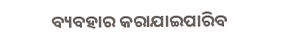ବ୍ୟବହାର କରାଯାଇପାରିବ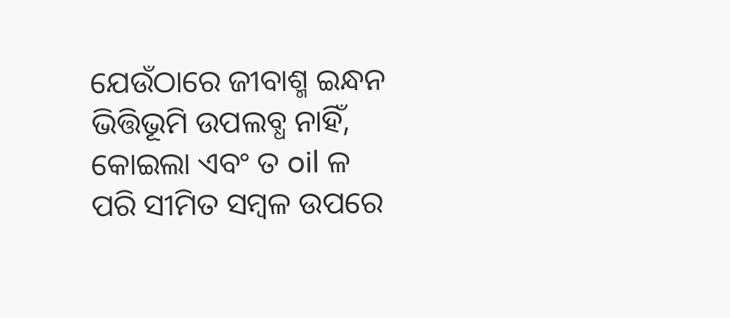ଯେଉଁଠାରେ ଜୀବାଶ୍ମ ଇନ୍ଧନ ଭିତ୍ତିଭୂମି ଉପଲବ୍ଧ ନାହିଁ, କୋଇଲା ଏବଂ ତ oil ଳ ପରି ସୀମିତ ସମ୍ବଳ ଉପରେ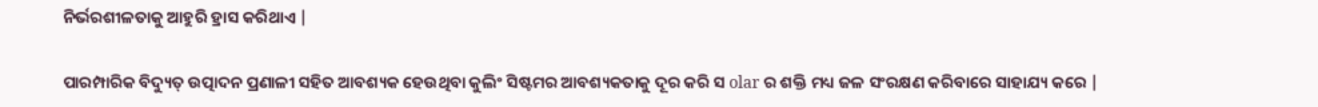ନିର୍ଭରଶୀଳତାକୁ ଆହୁରି ହ୍ରାସ କରିଥାଏ |

ପାରମ୍ପାରିକ ବିଦ୍ୟୁତ୍ ଉତ୍ପାଦନ ପ୍ରଣାଳୀ ସହିତ ଆବଶ୍ୟକ ହେଉଥିବା କୁଲିଂ ସିଷ୍ଟମର ଆବଶ୍ୟକତାକୁ ଦୂର କରି ସ olar ର ଶକ୍ତି ମଧ୍ୟ ଜଳ ସଂରକ୍ଷଣ କରିବାରେ ସାହାଯ୍ୟ କରେ |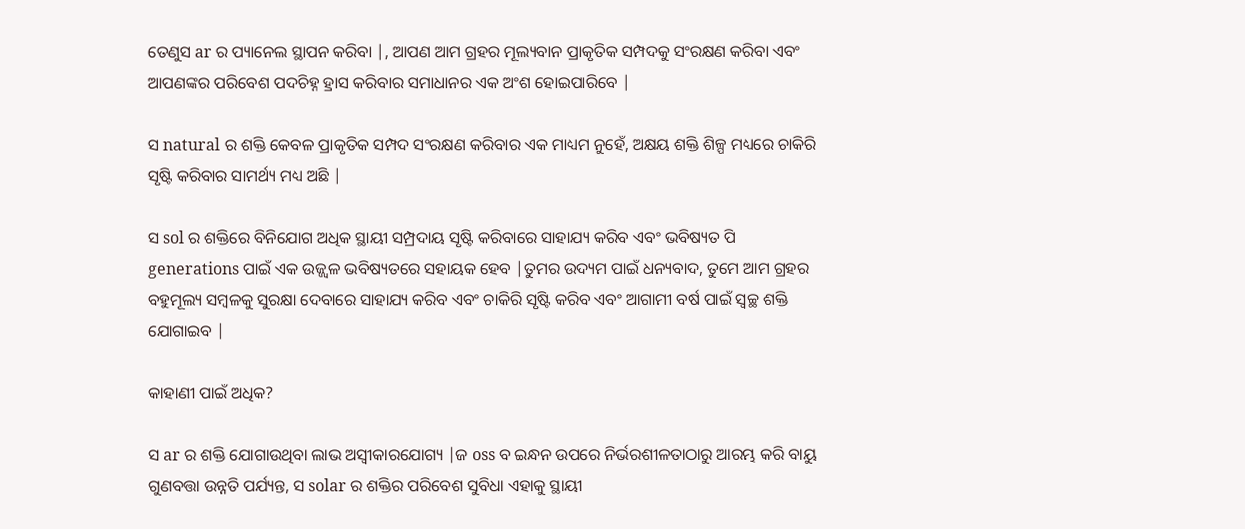ତେଣୁସ ar ର ପ୍ୟାନେଲ ସ୍ଥାପନ କରିବା |, ଆପଣ ଆମ ଗ୍ରହର ମୂଲ୍ୟବାନ ପ୍ରାକୃତିକ ସମ୍ପଦକୁ ସଂରକ୍ଷଣ କରିବା ଏବଂ ଆପଣଙ୍କର ପରିବେଶ ପଦଚିହ୍ନ ହ୍ରାସ କରିବାର ସମାଧାନର ଏକ ଅଂଶ ହୋଇପାରିବେ |

ସ natural ର ଶକ୍ତି କେବଳ ପ୍ରାକୃତିକ ସମ୍ପଦ ସଂରକ୍ଷଣ କରିବାର ଏକ ମାଧ୍ୟମ ନୁହେଁ, ଅକ୍ଷୟ ଶକ୍ତି ଶିଳ୍ପ ମଧ୍ୟରେ ଚାକିରି ସୃଷ୍ଟି କରିବାର ସାମର୍ଥ୍ୟ ମଧ୍ୟ ଅଛି |

ସ sol ର ଶକ୍ତିରେ ବିନିଯୋଗ ଅଧିକ ସ୍ଥାୟୀ ସମ୍ପ୍ରଦାୟ ସୃଷ୍ଟି କରିବାରେ ସାହାଯ୍ୟ କରିବ ଏବଂ ଭବିଷ୍ୟତ ପି generations ପାଇଁ ଏକ ଉଜ୍ଜ୍ୱଳ ଭବିଷ୍ୟତରେ ସହାୟକ ହେବ |ତୁମର ଉଦ୍ୟମ ପାଇଁ ଧନ୍ୟବାଦ, ତୁମେ ଆମ ଗ୍ରହର ବହୁମୂଲ୍ୟ ସମ୍ବଳକୁ ସୁରକ୍ଷା ଦେବାରେ ସାହାଯ୍ୟ କରିବ ଏବଂ ଚାକିରି ସୃଷ୍ଟି କରିବ ଏବଂ ଆଗାମୀ ବର୍ଷ ପାଇଁ ସ୍ୱଚ୍ଛ ଶକ୍ତି ଯୋଗାଇବ |

କାହାଣୀ ପାଇଁ ଅଧିକ?

ସ ar ର ଶକ୍ତି ଯୋଗାଉଥିବା ଲାଭ ଅସ୍ୱୀକାରଯୋଗ୍ୟ |ଜ oss ବ ଇନ୍ଧନ ଉପରେ ନିର୍ଭରଶୀଳତାଠାରୁ ଆରମ୍ଭ କରି ବାୟୁ ଗୁଣବତ୍ତା ଉନ୍ନତି ପର୍ଯ୍ୟନ୍ତ, ସ solar ର ଶକ୍ତିର ପରିବେଶ ସୁବିଧା ଏହାକୁ ସ୍ଥାୟୀ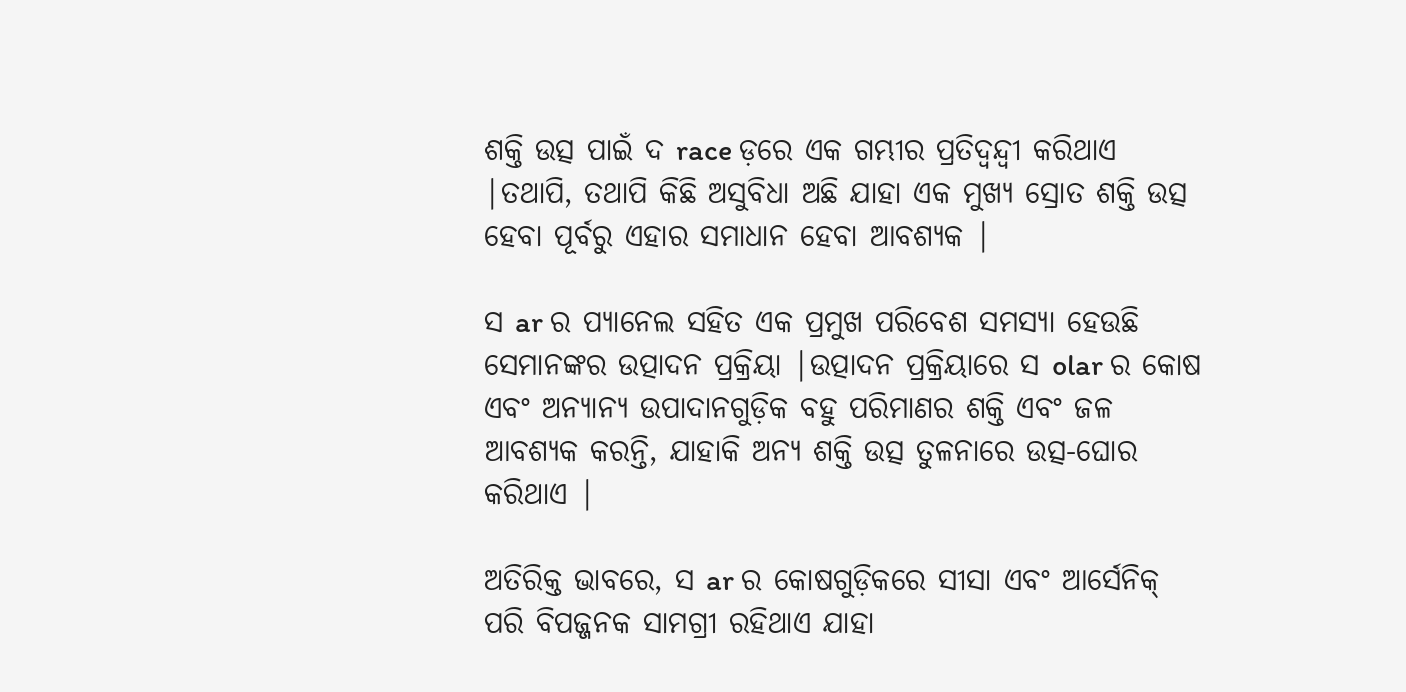ଶକ୍ତି ଉତ୍ସ ପାଇଁ ଦ race ଡ଼ରେ ଏକ ଗମ୍ଭୀର ପ୍ରତିଦ୍ୱନ୍ଦ୍ୱୀ କରିଥାଏ |ତଥାପି, ତଥାପି କିଛି ଅସୁବିଧା ଅଛି ଯାହା ଏକ ମୁଖ୍ୟ ସ୍ରୋତ ଶକ୍ତି ଉତ୍ସ ହେବା ପୂର୍ବରୁ ଏହାର ସମାଧାନ ହେବା ଆବଶ୍ୟକ |

ସ ar ର ପ୍ୟାନେଲ ସହିତ ଏକ ପ୍ରମୁଖ ପରିବେଶ ସମସ୍ୟା ହେଉଛି ସେମାନଙ୍କର ଉତ୍ପାଦନ ପ୍ରକ୍ରିୟା |ଉତ୍ପାଦନ ପ୍ରକ୍ରିୟାରେ ସ olar ର କୋଷ ଏବଂ ଅନ୍ୟାନ୍ୟ ଉପାଦାନଗୁଡ଼ିକ ବହୁ ପରିମାଣର ଶକ୍ତି ଏବଂ ଜଳ ଆବଶ୍ୟକ କରନ୍ତି, ଯାହାକି ଅନ୍ୟ ଶକ୍ତି ଉତ୍ସ ତୁଳନାରେ ଉତ୍ସ-ଘୋର କରିଥାଏ |

ଅତିରିକ୍ତ ଭାବରେ, ସ ar ର କୋଷଗୁଡ଼ିକରେ ସୀସା ଏବଂ ଆର୍ସେନିକ୍ ପରି ବିପଜ୍ଜନକ ସାମଗ୍ରୀ ରହିଥାଏ ଯାହା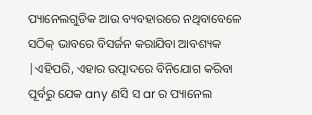ପ୍ୟାନେଲଗୁଡିକ ଆଉ ବ୍ୟବହାରରେ ନଥିବାବେଳେ ସଠିକ୍ ଭାବରେ ବିସର୍ଜନ କରାଯିବା ଆବଶ୍ୟକ |ଏହିପରି, ଏହାର ଉତ୍ପାଦରେ ବିନିଯୋଗ କରିବା ପୂର୍ବରୁ ଯେକ any ଣସି ସ ar ର ପ୍ୟାନେଲ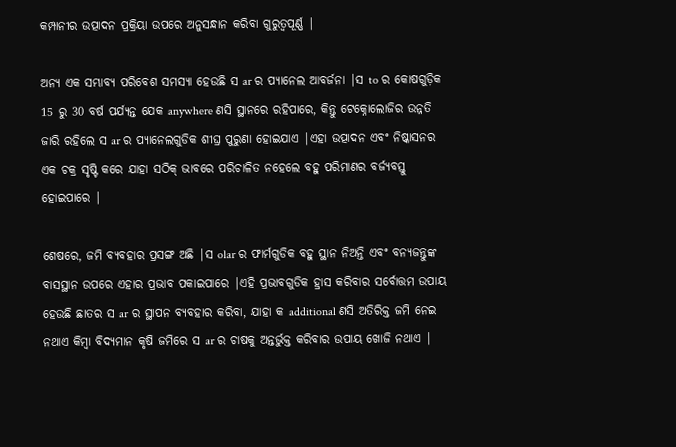କମ୍ପାନୀର ଉତ୍ପାଦନ ପ୍ରକ୍ରିୟା ଉପରେ ଅନୁସନ୍ଧାନ କରିବା ଗୁରୁତ୍ୱପୂର୍ଣ୍ଣ |

ଅନ୍ୟ ଏକ ସମ୍ଭାବ୍ୟ ପରିବେଶ ସମସ୍ୟା ହେଉଛି ସ ar ର ପ୍ୟାନେଲ ଆବର୍ଜନା |ସ to ର କୋଷଗୁଡ଼ିକ 15 ରୁ 30 ବର୍ଷ ପର୍ଯ୍ୟନ୍ତ ଯେକ anywhere ଣସି ସ୍ଥାନରେ ରହିପାରେ, କିନ୍ତୁ ଟେକ୍ନୋଲୋଜିର ଉନ୍ନତି ଜାରି ରହିଲେ ସ ar ର ପ୍ୟାନେଲଗୁଡିକ ଶୀଘ୍ର ପୁରୁଣା ହୋଇଯାଏ |ଏହା ଉତ୍ପାଦନ ଏବଂ ନିଷ୍କାସନର ଏକ ଚକ୍ର ସୃଷ୍ଟି କରେ ଯାହା ସଠିକ୍ ଭାବରେ ପରିଚାଳିତ ନହେଲେ ବହୁ ପରିମାଣର ବର୍ଜ୍ୟବସ୍ତୁ ହୋଇପାରେ |

ଶେଷରେ, ଜମି ବ୍ୟବହାର ପ୍ରସଙ୍ଗ ଅଛି |ସ olar ର ଫାର୍ମଗୁଡିକ ବହୁ ସ୍ଥାନ ନିଅନ୍ତି ଏବଂ ବନ୍ୟଜନ୍ତୁଙ୍କ ବାସସ୍ଥାନ ଉପରେ ଏହାର ପ୍ରଭାବ ପକାଇପାରେ |ଏହି ପ୍ରଭାବଗୁଡିକ ହ୍ରାସ କରିବାର ସର୍ବୋତ୍ତମ ଉପାୟ ହେଉଛି ଛାତର ସ ar ର ସ୍ଥାପନ ବ୍ୟବହାର କରିବା, ଯାହା କ additional ଣସି ଅତିରିକ୍ତ ଜମି ନେଇ ନଥାଏ କିମ୍ବା ବିଦ୍ୟମାନ କୃଷି ଜମିରେ ସ ar ର ଚାଷକୁ ଅନ୍ତର୍ଭୁକ୍ତ କରିବାର ଉପାୟ ଖୋଜି ନଥାଏ |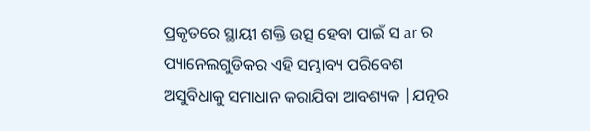ପ୍ରକୃତରେ ସ୍ଥାୟୀ ଶକ୍ତି ଉତ୍ସ ହେବା ପାଇଁ ସ ar ର ପ୍ୟାନେଲଗୁଡିକର ଏହି ସମ୍ଭାବ୍ୟ ପରିବେଶ ଅସୁବିଧାକୁ ସମାଧାନ କରାଯିବା ଆବଶ୍ୟକ |ଯତ୍ନର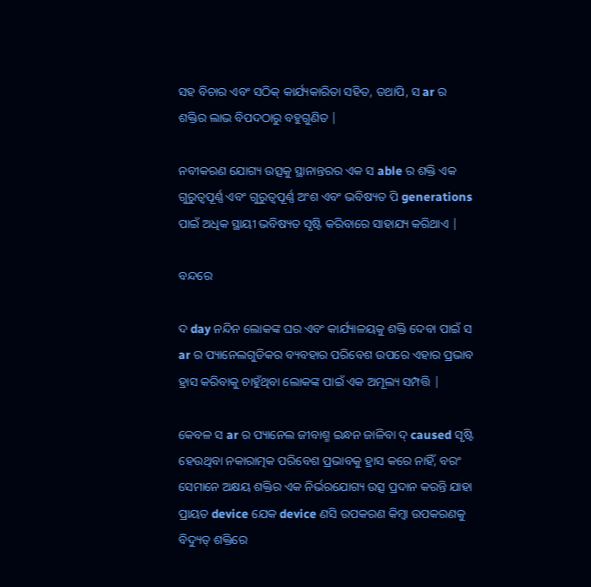ସହ ବିଚାର ଏବଂ ସଠିକ୍ କାର୍ଯ୍ୟକାରିତା ସହିତ, ତଥାପି, ସ ar ର ଶକ୍ତିର ଲାଭ ବିପଦଠାରୁ ବହୁଗୁଣିତ |

ନବୀକରଣ ଯୋଗ୍ୟ ଉତ୍ସକୁ ସ୍ଥାନାନ୍ତରର ଏକ ସ able ର ଶକ୍ତି ଏକ ଗୁରୁତ୍ୱପୂର୍ଣ୍ଣ ଏବଂ ଗୁରୁତ୍ୱପୂର୍ଣ୍ଣ ଅଂଶ ଏବଂ ଭବିଷ୍ୟତ ପି generations ପାଇଁ ଅଧିକ ସ୍ଥାୟୀ ଭବିଷ୍ୟତ ସୃଷ୍ଟି କରିବାରେ ସାହାଯ୍ୟ କରିଥାଏ |

ବନ୍ଦରେ

ଦ day ନନ୍ଦିନ ଲୋକଙ୍କ ଘର ଏବଂ କାର୍ଯ୍ୟାଳୟକୁ ଶକ୍ତି ଦେବା ପାଇଁ ସ ar ର ପ୍ୟାନେଲଗୁଡିକର ବ୍ୟବହାର ପରିବେଶ ଉପରେ ଏହାର ପ୍ରଭାବ ହ୍ରାସ କରିବାକୁ ଚାହୁଁଥିବା ଲୋକଙ୍କ ପାଇଁ ଏକ ଅମୂଲ୍ୟ ସମ୍ପତ୍ତି |

କେବଳ ସ ar ର ପ୍ୟାନେଲ ଜୀବାଶ୍ମ ଇନ୍ଧନ ଜାଳିବା ଦ୍ caused ସୃଷ୍ଟି ହେଉଥିବା ନକାରାତ୍ମକ ପରିବେଶ ପ୍ରଭାବକୁ ହ୍ରାସ କରେ ନାହିଁ, ବରଂ ସେମାନେ ଅକ୍ଷୟ ଶକ୍ତିର ଏକ ନିର୍ଭରଯୋଗ୍ୟ ଉତ୍ସ ପ୍ରଦାନ କରନ୍ତି ଯାହା ପ୍ରାୟତ device ଯେକ device ଣସି ଉପକରଣ କିମ୍ବା ଉପକରଣକୁ ବିଦ୍ୟୁତ୍ ଶକ୍ତିରେ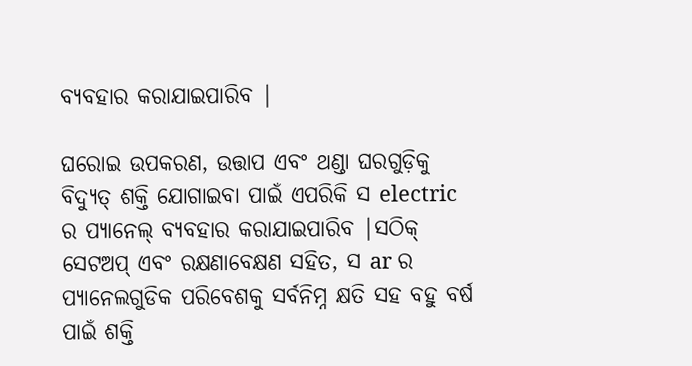ବ୍ୟବହାର କରାଯାଇପାରିବ |

ଘରୋଇ ଉପକରଣ, ଉତ୍ତାପ ଏବଂ ଥଣ୍ଡା ଘରଗୁଡ଼ିକୁ ବିଦ୍ୟୁତ୍ ଶକ୍ତି ଯୋଗାଇବା ପାଇଁ ଏପରିକି ସ electric ର ପ୍ୟାନେଲ୍ ବ୍ୟବହାର କରାଯାଇପାରିବ |ସଠିକ୍ ସେଟଅପ୍ ଏବଂ ରକ୍ଷଣାବେକ୍ଷଣ ସହିତ, ସ ar ର ପ୍ୟାନେଲଗୁଡିକ ପରିବେଶକୁ ସର୍ବନିମ୍ନ କ୍ଷତି ସହ ବହୁ ବର୍ଷ ପାଇଁ ଶକ୍ତି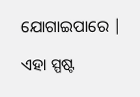ଯୋଗାଇପାରେ |

ଏହା ସ୍ପଷ୍ଟ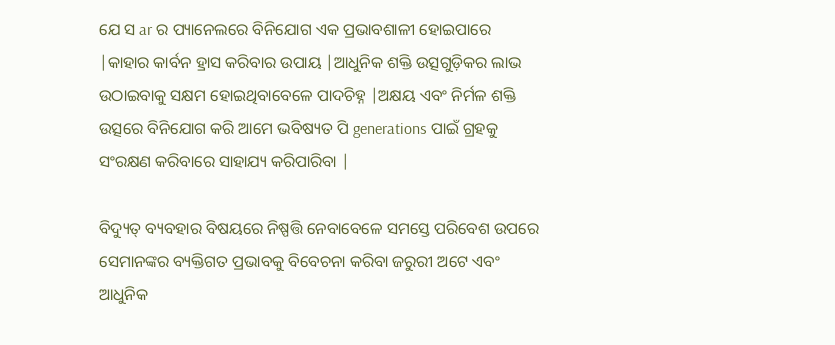ଯେ ସ ar ର ପ୍ୟାନେଲରେ ବିନିଯୋଗ ଏକ ପ୍ରଭାବଶାଳୀ ହୋଇପାରେ |କାହାର କାର୍ବନ ହ୍ରାସ କରିବାର ଉପାୟ |ଆଧୁନିକ ଶକ୍ତି ଉତ୍ସଗୁଡ଼ିକର ଲାଭ ଉଠାଇବାକୁ ସକ୍ଷମ ହୋଇଥିବାବେଳେ ପାଦଚିହ୍ନ |ଅକ୍ଷୟ ଏବଂ ନିର୍ମଳ ଶକ୍ତି ଉତ୍ସରେ ବିନିଯୋଗ କରି ଆମେ ଭବିଷ୍ୟତ ପି generations ପାଇଁ ଗ୍ରହକୁ ସଂରକ୍ଷଣ କରିବାରେ ସାହାଯ୍ୟ କରିପାରିବା |

ବିଦ୍ୟୁତ୍ ବ୍ୟବହାର ବିଷୟରେ ନିଷ୍ପତ୍ତି ନେବାବେଳେ ସମସ୍ତେ ପରିବେଶ ଉପରେ ସେମାନଙ୍କର ବ୍ୟକ୍ତିଗତ ପ୍ରଭାବକୁ ବିବେଚନା କରିବା ଜରୁରୀ ଅଟେ ଏବଂ ଆଧୁନିକ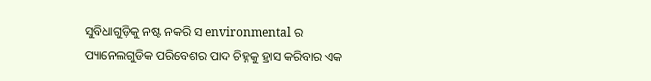ସୁବିଧାଗୁଡ଼ିକୁ ନଷ୍ଟ ନକରି ସ environmental ର ପ୍ୟାନେଲଗୁଡିକ ପରିବେଶର ପାଦ ଚିହ୍ନକୁ ହ୍ରାସ କରିବାର ଏକ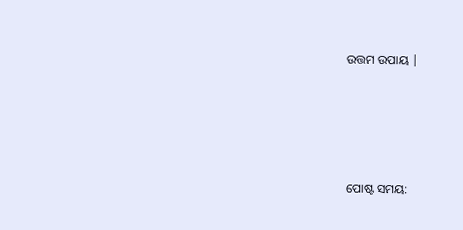ଉତ୍ତମ ଉପାୟ |




ପୋଷ୍ଟ ସମୟ: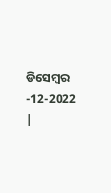ଡିସେମ୍ବର -12-2022 |